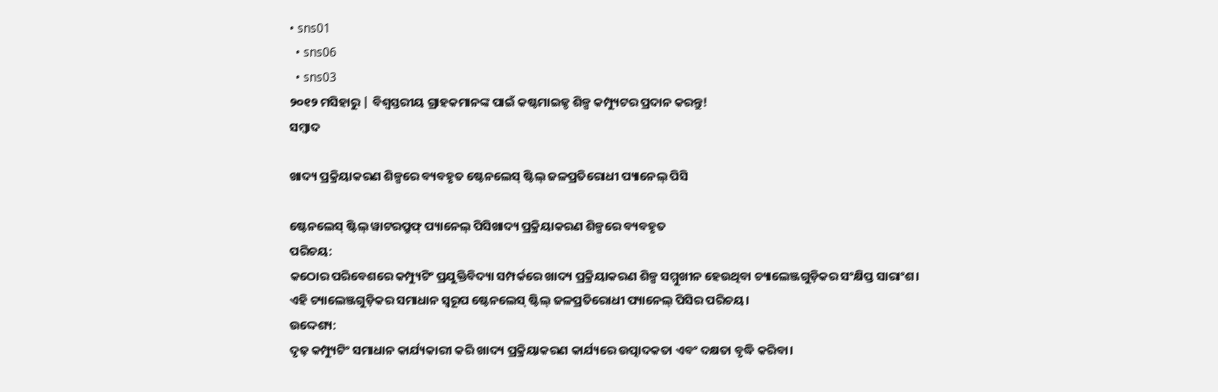• sns01
  • sns06
  • sns03
୨୦୧୨ ମସିହାରୁ | ବିଶ୍ୱସ୍ତରୀୟ ଗ୍ରାହକମାନଙ୍କ ପାଇଁ କଷ୍ଟମାଇଜ୍ଡ ଶିଳ୍ପ କମ୍ପ୍ୟୁଟର ପ୍ରଦାନ କରନ୍ତୁ!
ସମ୍ବାଦ

ଖାଦ୍ୟ ପ୍ରକ୍ରିୟାକରଣ ଶିଳ୍ପରେ ବ୍ୟବହୃତ ଷ୍ଟେନଲେସ୍ ଷ୍ଟିଲ୍ ଜଳପ୍ରତିରୋଧୀ ପ୍ୟାନେଲ୍ ପିସି

ଷ୍ଟେନଲେସ୍ ଷ୍ଟିଲ୍ ୱାଟରପ୍ରୁଫ୍ ପ୍ୟାନେଲ୍ ପିସିଖାଦ୍ୟ ପ୍ରକ୍ରିୟାକରଣ ଶିଳ୍ପରେ ବ୍ୟବହୃତ
ପରିଚୟ:
କଠୋର ପରିବେଶରେ କମ୍ପ୍ୟୁଟିଂ ପ୍ରଯୁକ୍ତିବିଦ୍ୟା ସମ୍ପର୍କରେ ଖାଦ୍ୟ ପ୍ରକ୍ରିୟାକରଣ ଶିଳ୍ପ ସମ୍ମୁଖୀନ ହେଉଥିବା ଚ୍ୟାଲେଞ୍ଜଗୁଡ଼ିକର ସଂକ୍ଷିପ୍ତ ସାରାଂଶ।
ଏହି ଚ୍ୟାଲେଞ୍ଜଗୁଡ଼ିକର ସମାଧାନ ସ୍ୱରୂପ ଷ୍ଟେନଲେସ୍ ଷ୍ଟିଲ୍ ଜଳପ୍ରତିରୋଧୀ ପ୍ୟାନେଲ୍ ପିସିର ପରିଚୟ।
ଉଦ୍ଦେଶ୍ୟ:
ଦୃଢ଼ କମ୍ପ୍ୟୁଟିଂ ସମାଧାନ କାର୍ଯ୍ୟକାରୀ କରି ଖାଦ୍ୟ ପ୍ରକ୍ରିୟାକରଣ କାର୍ଯ୍ୟରେ ଉତ୍ପାଦକତା ଏବଂ ଦକ୍ଷତା ବୃଦ୍ଧି କରିବା।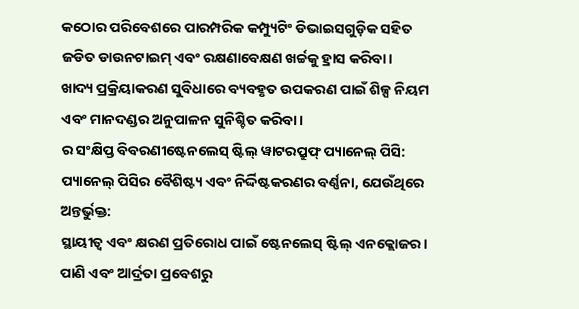କଠୋର ପରିବେଶରେ ପାରମ୍ପରିକ କମ୍ପ୍ୟୁଟିଂ ଡିଭାଇସଗୁଡ଼ିକ ସହିତ ଜଡିତ ଡାଉନଟାଇମ୍ ଏବଂ ରକ୍ଷଣାବେକ୍ଷଣ ଖର୍ଚ୍ଚକୁ ହ୍ରାସ କରିବା।
ଖାଦ୍ୟ ପ୍ରକ୍ରିୟାକରଣ ସୁବିଧାରେ ବ୍ୟବହୃତ ଉପକରଣ ପାଇଁ ଶିଳ୍ପ ନିୟମ ଏବଂ ମାନଦଣ୍ଡର ଅନୁପାଳନ ସୁନିଶ୍ଚିତ କରିବା।
ର ସଂକ୍ଷିପ୍ତ ବିବରଣୀଷ୍ଟେନଲେସ୍ ଷ୍ଟିଲ୍ ୱାଟରପ୍ରୁଫ୍ ପ୍ୟାନେଲ୍ ପିସି:
ପ୍ୟାନେଲ୍ ପିସିର ବୈଶିଷ୍ଟ୍ୟ ଏବଂ ନିର୍ଦ୍ଦିଷ୍ଟକରଣର ବର୍ଣ୍ଣନା, ଯେଉଁଥିରେ ଅନ୍ତର୍ଭୁକ୍ତ:
ସ୍ଥାୟୀତ୍ୱ ଏବଂ କ୍ଷରଣ ପ୍ରତିରୋଧ ପାଇଁ ଷ୍ଟେନଲେସ୍ ଷ୍ଟିଲ୍ ଏନକ୍ଲୋଜର।
ପାଣି ଏବଂ ଆର୍ଦ୍ରତା ପ୍ରବେଶରୁ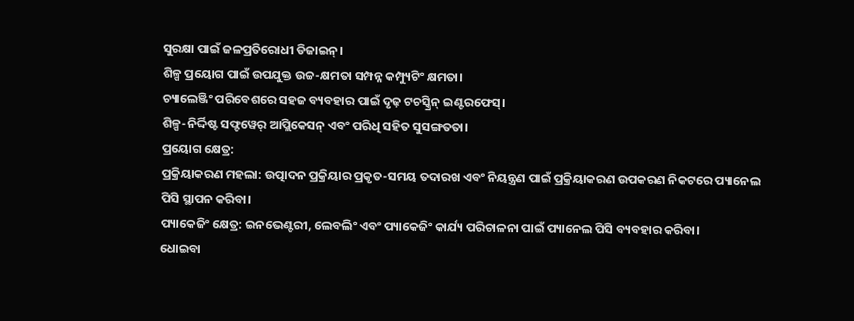ସୁରକ୍ଷା ପାଇଁ ଜଳପ୍ରତିରୋଧୀ ଡିଜାଇନ୍।
ଶିଳ୍ପ ପ୍ରୟୋଗ ପାଇଁ ଉପଯୁକ୍ତ ଉଚ୍ଚ-କ୍ଷମତା ସମ୍ପନ୍ନ କମ୍ପ୍ୟୁଟିଂ କ୍ଷମତା।
ଚ୍ୟାଲେଞ୍ଜିଂ ପରିବେଶରେ ସହଜ ବ୍ୟବହାର ପାଇଁ ଦୃଢ଼ ଟଚସ୍କ୍ରିନ୍ ଇଣ୍ଟରଫେସ୍।
ଶିଳ୍ପ-ନିର୍ଦ୍ଦିଷ୍ଟ ସଫ୍ଟୱେର୍ ଆପ୍ଲିକେସନ୍ ଏବଂ ପରିଧି ସହିତ ସୁସଙ୍ଗତତା।
ପ୍ରୟୋଗ କ୍ଷେତ୍ର:
ପ୍ରକ୍ରିୟାକରଣ ମହଲା: ଉତ୍ପାଦନ ପ୍ରକ୍ରିୟାର ପ୍ରକୃତ-ସମୟ ତଦାରଖ ଏବଂ ନିୟନ୍ତ୍ରଣ ପାଇଁ ପ୍ରକ୍ରିୟାକରଣ ଉପକରଣ ନିକଟରେ ପ୍ୟାନେଲ ପିସି ସ୍ଥାପନ କରିବା।
ପ୍ୟାକେଜିଂ କ୍ଷେତ୍ର: ଇନଭେଣ୍ଟରୀ, ଲେବଲିଂ ଏବଂ ପ୍ୟାକେଜିଂ କାର୍ଯ୍ୟ ପରିଚାଳନା ପାଇଁ ପ୍ୟାନେଲ ପିସି ବ୍ୟବହାର କରିବା।
ଧୋଇବା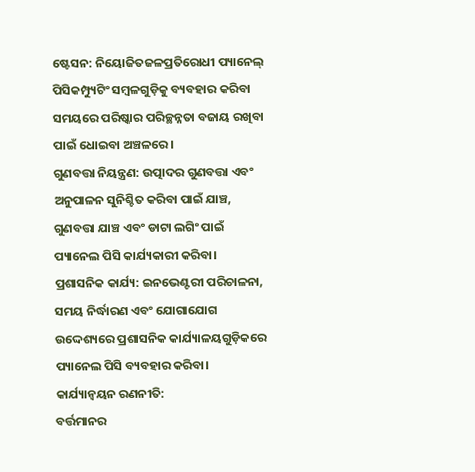ଷ୍ଟେସନ: ନିୟୋଜିତଜଳପ୍ରତିରୋଧୀ ପ୍ୟାନେଲ୍ ପିସିକମ୍ପ୍ୟୁଟିଂ ସମ୍ବଳଗୁଡ଼ିକୁ ବ୍ୟବହାର କରିବା ସମୟରେ ପରିଷ୍କାର ପରିଚ୍ଛନ୍ନତା ବଜାୟ ରଖିବା ପାଇଁ ଧୋଇବା ଅଞ୍ଚଳରେ।
ଗୁଣବତ୍ତା ନିୟନ୍ତ୍ରଣ: ଉତ୍ପାଦର ଗୁଣବତ୍ତା ଏବଂ ଅନୁପାଳନ ସୁନିଶ୍ଚିତ କରିବା ପାଇଁ ଯାଞ୍ଚ, ଗୁଣବତ୍ତା ଯାଞ୍ଚ ଏବଂ ଡାଟା ଲଗିଂ ପାଇଁ ପ୍ୟାନେଲ ପିସି କାର୍ଯ୍ୟକାରୀ କରିବା।
ପ୍ରଶାସନିକ କାର୍ଯ୍ୟ: ଇନଭେଣ୍ଟରୀ ପରିଚାଳନା, ସମୟ ନିର୍ଦ୍ଧାରଣ ଏବଂ ଯୋଗାଯୋଗ ଉଦ୍ଦେଶ୍ୟରେ ପ୍ରଶାସନିକ କାର୍ଯ୍ୟାଳୟଗୁଡ଼ିକରେ ପ୍ୟାନେଲ ପିସି ବ୍ୟବହାର କରିବା।
କାର୍ଯ୍ୟାନ୍ୱୟନ ରଣନୀତି:
ବର୍ତ୍ତମାନର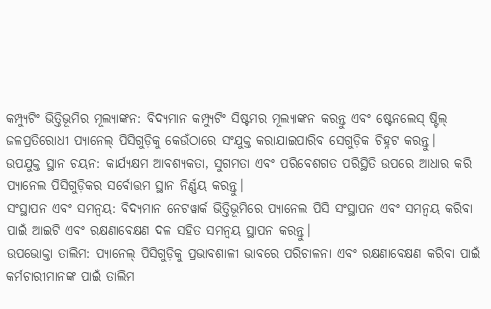କମ୍ପ୍ୟୁଟିଂ ଭିତ୍ତିଭୂମିର ମୂଲ୍ୟାଙ୍କନ: ବିଦ୍ୟମାନ କମ୍ପ୍ୟୁଟିଂ ସିଷ୍ଟମର ମୂଲ୍ୟାଙ୍କନ କରନ୍ତୁ ଏବଂ ଷ୍ଟେନଲେସ୍ ଷ୍ଟିଲ୍ ଜଳପ୍ରତିରୋଧୀ ପ୍ୟାନେଲ୍ ପିସିଗୁଡ଼ିକୁ କେଉଁଠାରେ ସଂଯୁକ୍ତ କରାଯାଇପାରିବ ସେଗୁଡ଼ିକ ଚିହ୍ନଟ କରନ୍ତୁ।
ଉପଯୁକ୍ତ ସ୍ଥାନ ଚୟନ: କାର୍ଯ୍ୟକ୍ଷମ ଆବଶ୍ୟକତା, ସୁଗମତା ଏବଂ ପରିବେଶଗତ ପରିସ୍ଥିତି ଉପରେ ଆଧାର କରି ପ୍ୟାନେଲ ପିସିଗୁଡ଼ିକର ସର୍ବୋତ୍ତମ ସ୍ଥାନ ନିର୍ଣ୍ଣୟ କରନ୍ତୁ।
ସଂସ୍ଥାପନ ଏବଂ ସମନ୍ୱୟ: ବିଦ୍ୟମାନ ନେଟୱାର୍କ ଭିତ୍ତିଭୂମିରେ ପ୍ୟାନେଲ ପିସି ସଂସ୍ଥାପନ ଏବଂ ସମନ୍ୱୟ କରିବା ପାଇଁ ଆଇଟି ଏବଂ ରକ୍ଷଣାବେକ୍ଷଣ ଦଳ ସହିତ ସମନ୍ୱୟ ସ୍ଥାପନ କରନ୍ତୁ।
ଉପଭୋକ୍ତା ତାଲିମ: ପ୍ୟାନେଲ୍ ପିସିଗୁଡ଼ିକୁ ପ୍ରଭାବଶାଳୀ ଭାବରେ ପରିଚାଳନା ଏବଂ ରକ୍ଷଣାବେକ୍ଷଣ କରିବା ପାଇଁ କର୍ମଚାରୀମାନଙ୍କ ପାଇଁ ତାଲିମ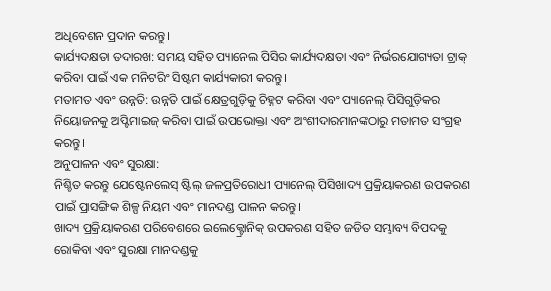ଅଧିବେଶନ ପ୍ରଦାନ କରନ୍ତୁ।
କାର୍ଯ୍ୟଦକ୍ଷତା ତଦାରଖ: ସମୟ ସହିତ ପ୍ୟାନେଲ ପିସିର କାର୍ଯ୍ୟଦକ୍ଷତା ଏବଂ ନିର୍ଭରଯୋଗ୍ୟତା ଟ୍ରାକ୍ କରିବା ପାଇଁ ଏକ ମନିଟରିଂ ସିଷ୍ଟମ କାର୍ଯ୍ୟକାରୀ କରନ୍ତୁ।
ମତାମତ ଏବଂ ଉନ୍ନତି: ଉନ୍ନତି ପାଇଁ କ୍ଷେତ୍ରଗୁଡ଼ିକୁ ଚିହ୍ନଟ କରିବା ଏବଂ ପ୍ୟାନେଲ୍ ପିସିଗୁଡ଼ିକର ନିୟୋଜନକୁ ଅପ୍ଟିମାଇଜ୍ କରିବା ପାଇଁ ଉପଭୋକ୍ତା ଏବଂ ଅଂଶୀଦାରମାନଙ୍କଠାରୁ ମତାମତ ସଂଗ୍ରହ କରନ୍ତୁ।
ଅନୁପାଳନ ଏବଂ ସୁରକ୍ଷା:
ନିଶ୍ଚିତ କରନ୍ତୁ ଯେଷ୍ଟେନଲେସ୍ ଷ୍ଟିଲ୍ ଜଳପ୍ରତିରୋଧୀ ପ୍ୟାନେଲ୍ ପିସିଖାଦ୍ୟ ପ୍ରକ୍ରିୟାକରଣ ଉପକରଣ ପାଇଁ ପ୍ରାସଙ୍ଗିକ ଶିଳ୍ପ ନିୟମ ଏବଂ ମାନଦଣ୍ଡ ପାଳନ କରନ୍ତୁ।
ଖାଦ୍ୟ ପ୍ରକ୍ରିୟାକରଣ ପରିବେଶରେ ଇଲେକ୍ଟ୍ରୋନିକ୍ ଉପକରଣ ସହିତ ଜଡିତ ସମ୍ଭାବ୍ୟ ବିପଦକୁ ରୋକିବା ଏବଂ ସୁରକ୍ଷା ମାନଦଣ୍ଡକୁ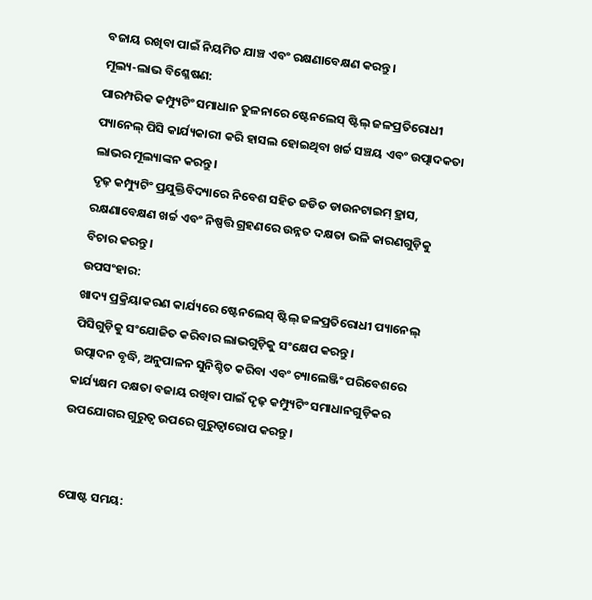ବଜାୟ ରଖିବା ପାଇଁ ନିୟମିତ ଯାଞ୍ଚ ଏବଂ ରକ୍ଷଣାବେକ୍ଷଣ କରନ୍ତୁ।
ମୂଲ୍ୟ-ଲାଭ ବିଶ୍ଳେଷଣ:
ପାରମ୍ପରିକ କମ୍ପ୍ୟୁଟିଂ ସମାଧାନ ତୁଳନାରେ ଷ୍ଟେନଲେସ୍ ଷ୍ଟିଲ୍ ଜଳପ୍ରତିରୋଧୀ ପ୍ୟାନେଲ୍ ପିସି କାର୍ଯ୍ୟକାରୀ କରି ହାସଲ ହୋଇଥିବା ଖର୍ଚ୍ଚ ସଞ୍ଚୟ ଏବଂ ଉତ୍ପାଦକତା ଲାଭର ମୂଲ୍ୟାଙ୍କନ କରନ୍ତୁ।
ଦୃଢ଼ କମ୍ପ୍ୟୁଟିଂ ପ୍ରଯୁକ୍ତିବିଦ୍ୟାରେ ନିବେଶ ସହିତ ଜଡିତ ଡାଉନଟାଇମ୍ ହ୍ରାସ, ରକ୍ଷଣାବେକ୍ଷଣ ଖର୍ଚ୍ଚ ଏବଂ ନିଷ୍ପତ୍ତି ଗ୍ରହଣରେ ଉନ୍ନତ ଦକ୍ଷତା ଭଳି କାରଣଗୁଡ଼ିକୁ ବିଚାର କରନ୍ତୁ।
ଉପସଂହାର:
ଖାଦ୍ୟ ପ୍ରକ୍ରିୟାକରଣ କାର୍ଯ୍ୟରେ ଷ୍ଟେନଲେସ୍ ଷ୍ଟିଲ୍ ଜଳପ୍ରତିରୋଧୀ ପ୍ୟାନେଲ୍ ପିସିଗୁଡ଼ିକୁ ସଂଯୋଜିତ କରିବାର ଲାଭଗୁଡ଼ିକୁ ସଂକ୍ଷେପ କରନ୍ତୁ।
ଉତ୍ପାଦନ ବୃଦ୍ଧି, ଅନୁପାଳନ ସୁନିଶ୍ଚିତ କରିବା ଏବଂ ଚ୍ୟାଲେଞ୍ଜିଂ ପରିବେଶରେ କାର୍ଯ୍ୟକ୍ଷମ ଦକ୍ଷତା ବଜାୟ ରଖିବା ପାଇଁ ଦୃଢ଼ କମ୍ପ୍ୟୁଟିଂ ସମାଧାନଗୁଡ଼ିକର ଉପଯୋଗର ଗୁରୁତ୍ୱ ଉପରେ ଗୁରୁତ୍ୱାରୋପ କରନ୍ତୁ।


ପୋଷ୍ଟ ସମୟ: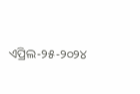ଏପ୍ରିଲ-୨୫-୨୦୨୪